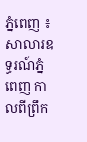ភ្នំពេញ ៖ សាលារឧទ្ធរណ៍ភ្នំពេញ កាលពីព្រឹក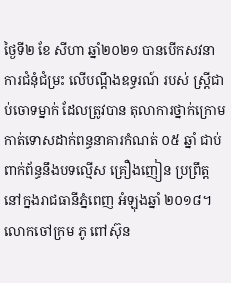ថ្ងៃទី២ ខែ សីហា ឆ្នាំ២០២១ បានបើកសវនាការជំនុំជំម្រះ លើបណ្ដឹងឧទ្ធរណ៍ របស់ ស្ត្រីជាប់ចោទម្នាក់ ដែលត្រូវបាន តុលាការថ្នាក់ក្រោម កាត់ទោសដាក់ពន្ធនាគារកំណត់ ០៥ ឆ្នាំ ជាប់ពាក់ព័ន្ធនឹងបទល្មើស គ្រឿងញៀន ប្រព្រឹត្ត នៅក្នងរាជធានីភ្នំពេញ អំឡុងឆ្នាំ ២០១៨។
លោកចៅក្រម ភូ ពៅស៊ុន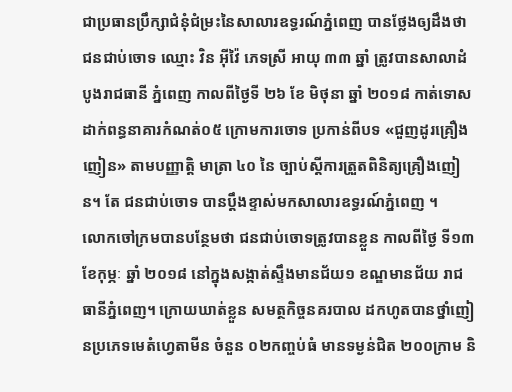ជាប្រធានប្រឹក្សាជំនុំជំម្រះនៃសាលារឧទ្ធរណ៍ភ្នំពេញ បានថ្លែងឲ្យដឹងថា ជនជាប់ចោទ ឈ្មោះ វិន អ៊ីវ៉ៃ ភេទស្រី អាយុ ៣៣ ឆ្នាំ ត្រូវបានសាលាដំបូងរាជធានី ភ្នំពេញ កាលពីថ្ងៃទី ២៦ ខែ មិថុនា ឆ្នាំ ២០១៨ កាត់ទោស ដាក់ពន្ធនាគារកំណត់០៥ ក្រោមការចោទ ប្រកាន់ពីបទ «ជួញដូរគ្រឿងញៀន» តាមបញ្ញាត្តិ មាត្រា ៤០ នៃ ច្បាប់ស្តីការត្រួតពិនិត្យគ្រឿងញៀន។ តែ ជនជាប់ចោទ បានប្តឹងខ្ទាស់មកសាលារឧទ្ធរណ៍ភ្នំពេញ ។
លោកចៅក្រមបានបន្ថែមថា ជនជាប់ចោទត្រូវបានខ្លួន កាលពីថ្ងៃ ទី១៣ ខែកុម្ភៈ ឆ្នាំ ២០១៨ នៅក្នុងសង្កាត់ស្ទឹងមានជ័យ១ ខណ្ឌមានជ័យ រាជធានីភ្នំពេញ។ ក្រោយឃាត់ខ្លួន សមត្ថកិច្ចនគរបាល ដកហូតបានថ្នាំញៀនប្រភេទមេតំហ្វេតាមីន ចំនួន ០២កញ្ចប់ធំ មានទម្ងន់ជិត ២០០ក្រាម និ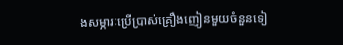ងសម្ភារៈប្រើប្រាស់គ្រឿងញៀនមួយចំនួនទៀ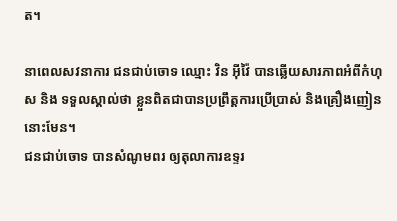ត។

នាពេលសវនាការ ជនជាប់ចោទ ឈ្មោះ វិន អ៊ីវ៉ៃ បានឆ្លើយសារភាពអំពីកំហុស និង ទទួលស្គាល់ថា ខ្លួនពិតជាបានប្រព្រឹត្តការប្រើប្រាស់ និងគ្រឿងញៀននោះមែន។
ជនជាប់ចោទ បានសំណូមពរ ឲ្យតុលាការឧទ្ទរ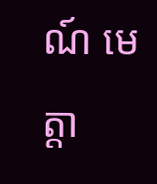ណ៍ មេត្តា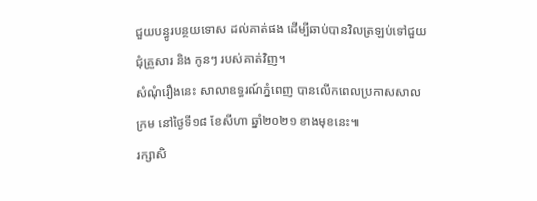ជួយបន្ធូរបន្ថយទោស ដល់គាត់ផង ដើម្បីឆាប់បានវិលត្រឡប់ទៅជួយជុំគ្រួសារ និង កូនៗ របស់គាត់វិញ។
សំណុំរឿងនេះ សាលាឧទ្ធរណ៍ភ្នំពេញ បានលើកពេលប្រកាសសាលក្រម នៅថ្ងៃទី១៨ ខែសីហា ឆ្នាំ២០២១ ខាងមុខនេះ៕
រក្សាសិ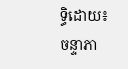ទ្ធិដោយ៖ ចន្ទាភា